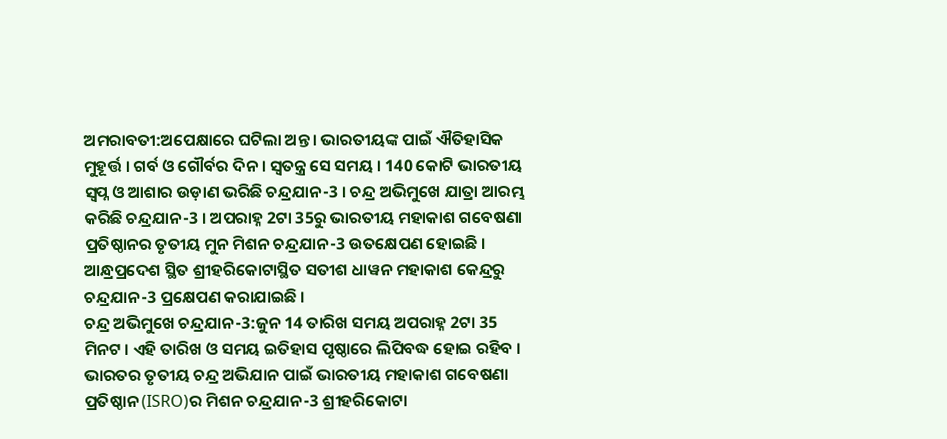ଅମରାବତୀ:ଅପେକ୍ଷାରେ ଘଟିଲା ଅନ୍ତ । ଭାରତୀୟଙ୍କ ପାଇଁ ଐତିହାସିକ ମୁହୂର୍ତ୍ତ । ଗର୍ବ ଓ ଗୌର୍ବର ଦିନ । ସ୍ବତନ୍ତ୍ର ସେ ସମୟ । 140 କୋଟି ଭାରତୀୟ ସ୍ବପ୍ନ ଓ ଆଶାର ଉଡ଼ାଣ ଭରିଛି ଚନ୍ଦ୍ରଯାନ-3 । ଚନ୍ଦ୍ର ଅଭିମୁଖେ ଯାତ୍ରା ଆରମ୍ଭ କରିଛି ଚନ୍ଦ୍ରଯାନ-3 । ଅପରାହ୍ନ 2ଟା 35ରୁ ଭାରତୀୟ ମହାକାଶ ଗବେଷଣା ପ୍ରତିଷ୍ଠାନର ତୃତୀୟ ମୁନ ମିଶନ ଚନ୍ଦ୍ରଯାନ-3 ଉତକ୍ଷେପଣ ହୋଇଛି । ଆନ୍ଧ୍ରପ୍ରଦେଶ ସ୍ଥିତ ଶ୍ରୀହରିକୋଟାସ୍ଥିତ ସତୀଶ ଧାୱନ ମହାକାଶ କେନ୍ଦ୍ରରୁ ଚନ୍ଦ୍ରଯାନ-3 ପ୍ରକ୍ଷେପଣ କରାଯାଇଛି ।
ଚନ୍ଦ୍ର ଅଭିମୁଖେ ଚନ୍ଦ୍ରଯାନ-3:ଜୁନ 14 ତାରିଖ ସମୟ ଅପରାହ୍ନ 2ଟା 35 ମିନଟ । ଏହି ତାରିଖ ଓ ସମୟ ଇତିହାସ ପୃଷ୍ଠାରେ ଲିପିବଦ୍ଧ ହୋଇ ରହିବ । ଭାରତର ତୃତୀୟ ଚନ୍ଦ୍ର ଅଭିଯାନ ପାଇଁ ଭାରତୀୟ ମହାକାଶ ଗବେଷଣା ପ୍ରତିଷ୍ଠାନ (ISRO)ର ମିଶନ ଚନ୍ଦ୍ରଯାନ-3 ଶ୍ରୀହରିକୋଟା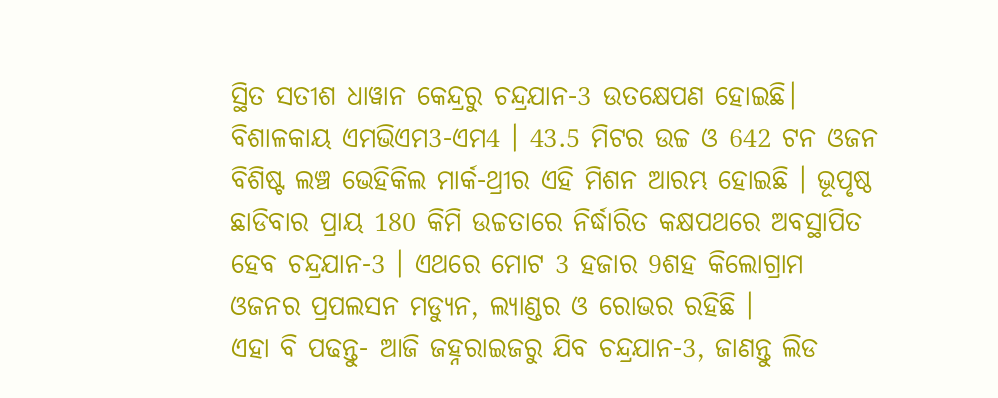ସ୍ଥିତ ସତୀଶ ଧାୱାନ କେନ୍ଦ୍ରରୁ ଚନ୍ଦ୍ରଯାନ-3 ଉତକ୍ଷେପଣ ହୋଇଛି। ବିଶାଳକାୟ ଏମଭିଏମ3-ଏମ4 । 43.5 ମିଟର ଉଚ୍ଚ ଓ 642 ଟନ ଓଜନ ବିଶିଷ୍ଟ ଲଞ୍ଚ ଭେହିକିଲ ମାର୍କ-ଥ୍ରୀର ଏହି ମିଶନ ଆରମ୍ଭ ହୋଇଛି । ଭୂପୃଷ୍ଠ ଛାଡିବାର ପ୍ରାୟ 180 କିମି ଉଚ୍ଚତାରେ ନିର୍ଦ୍ଧାରିତ କକ୍ଷପଥରେ ଅବସ୍ଥାପିତ ହେବ ଚନ୍ଦ୍ରଯାନ-3 । ଏଥରେ ମୋଟ 3 ହଜାର 9ଶହ କିଲୋଗ୍ରାମ ଓଜନର ପ୍ରପଲସନ ମଡ୍ୟୁନ, ଲ୍ୟାଣ୍ଡର ଓ ରୋଭର ରହିଛି ।
ଏହା ବି ପଢନ୍ତୁ- ଆଜି ଜହ୍ନରାଇଜରୁ ଯିବ ଚନ୍ଦ୍ରଯାନ-3, ଜାଣନ୍ତୁ ଲିଡ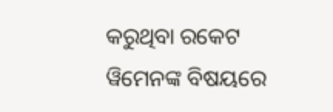କରୁଥିବା ରକେଟ ୱିମେନଙ୍କ ବିଷୟରେ